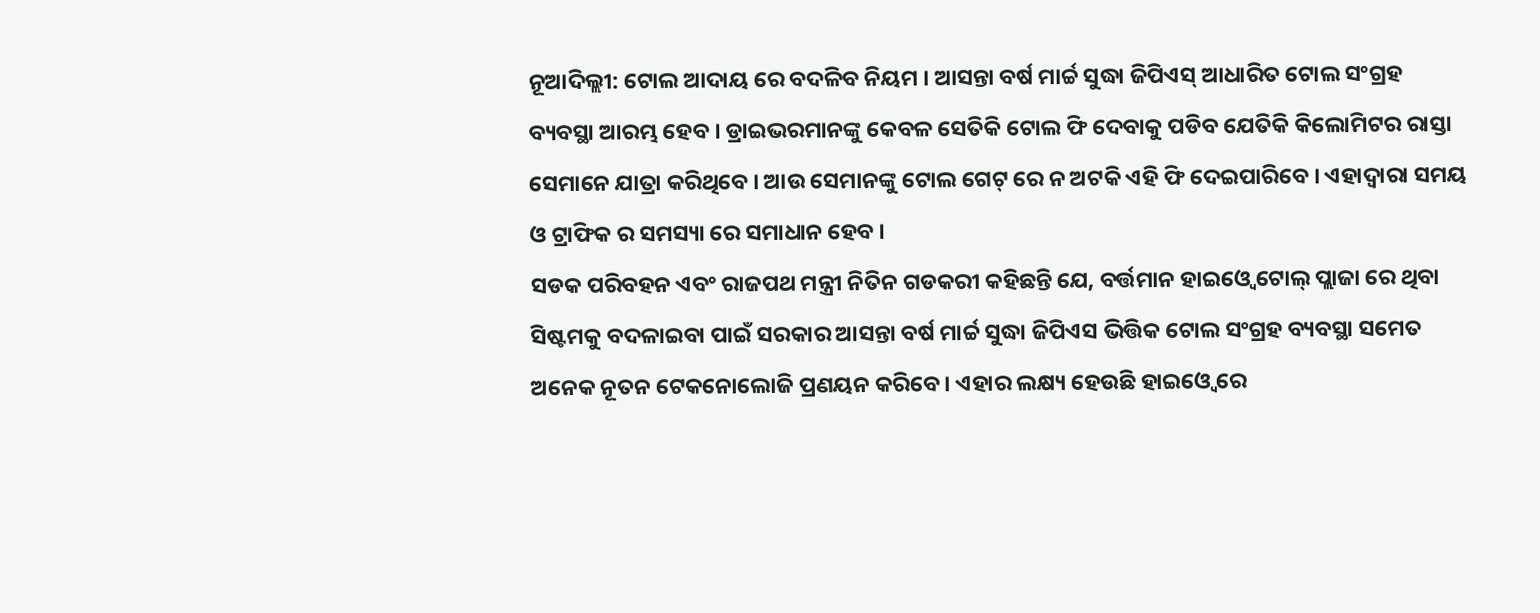ନୂଆଦିଲ୍ଲୀ: ଟୋଲ ଆଦାୟ ରେ ବଦଳିବ ନିୟମ । ଆସନ୍ତା ବର୍ଷ ମାର୍ଚ୍ଚ ସୁଦ୍ଧା ଜିପିଏସ୍ ଆଧାରିତ ଟୋଲ ସଂଗ୍ରହ ବ୍ୟବସ୍ଥା ଆରମ୍ଭ ହେବ । ଡ୍ରାଇଭରମାନଙ୍କୁ କେବଳ ସେତିକି ଟୋଲ ଫି ଦେବାକୁ ପଡିବ ଯେତିକି କିଲୋମିଟର ରାସ୍ତା ସେମାନେ ଯାତ୍ରା କରିଥିବେ । ଆଉ ସେମାନଙ୍କୁ ଟୋଲ ଗେଟ୍ ରେ ନ ଅଟକି ଏହି ଫି ଦେଇପାରିବେ । ଏହାଦ୍ବାରା ସମୟ ଓ ଟ୍ରାଫିକ ର ସମସ୍ୟା ରେ ସମାଧାନ ହେବ ।
ସଡକ ପରିବହନ ଏବଂ ରାଜପଥ ମନ୍ତ୍ରୀ ନିତିନ ଗଡକରୀ କହିଛନ୍ତି ଯେ, ବର୍ତ୍ତମାନ ହାଇଓ୍ବେ ଟୋଲ୍ ପ୍ଲାଜା ରେ ଥିବା ସିଷ୍ଟମକୁ ବଦଳାଇବା ପାଇଁ ସରକାର ଆସନ୍ତା ବର୍ଷ ମାର୍ଚ୍ଚ ସୁଦ୍ଧା ଜିପିଏସ ଭିତ୍ତିକ ଟୋଲ ସଂଗ୍ରହ ବ୍ୟବସ୍ଥା ସମେତ ଅନେକ ନୂତନ ଟେକନୋଲୋଜି ପ୍ରଣୟନ କରିବେ । ଏହାର ଲକ୍ଷ୍ୟ ହେଉଛି ହାଇଓ୍ବେ ରେ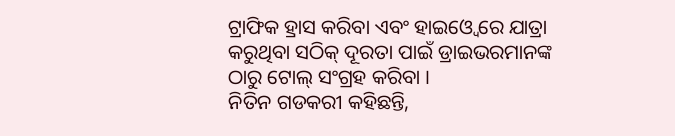ଟ୍ରାଫିକ ହ୍ରାସ କରିବା ଏବଂ ହାଇଓ୍ବେ ରେ ଯାତ୍ରା କରୁଥିବା ସଠିକ୍ ଦୂରତା ପାଇଁ ଡ୍ରାଇଭରମାନଙ୍କ ଠାରୁ ଟୋଲ୍ ସଂଗ୍ରହ କରିବା ।
ନିତିନ ଗଡକରୀ କହିଛନ୍ତି,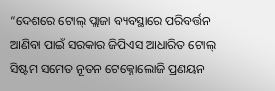“ଦେଶରେ ଟୋଲ୍ ପ୍ଲାଜା ବ୍ୟବସ୍ଥାରେ ପରିବର୍ତ୍ତନ ଆଣିବା ପାଇଁ ସରକାର ଜିପିଏସ ଆଧାରିତ ଟୋଲ୍ ସିଷ୍ଟମ ସମେତ ନୂତନ ଟେକ୍ନୋଲୋଜି ପ୍ରଣୟନ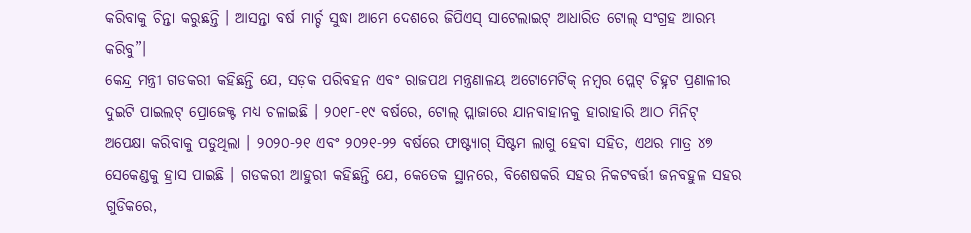କରିବାକୁ ଚିନ୍ତା କରୁଛନ୍ତି । ଆସନ୍ତା ବର୍ଷ ମାର୍ଚ୍ଚ ସୁଦ୍ଧା ଆମେ ଦେଶରେ ଜିପିଏସ୍ ସାଟେଲାଇଟ୍ ଆଧାରିତ ଟୋଲ୍ ସଂଗ୍ରହ ଆରମ୍ଭ କରିବୁ”।
କେନ୍ଦ୍ର ମନ୍ତ୍ରୀ ଗଡକରୀ କହିଛନ୍ତି ଯେ, ସଡ଼କ ପରିବହନ ଏବଂ ରାଜପଥ ମନ୍ତ୍ରଣାଳୟ ଅଟୋମେଟିକ୍ ନମ୍ବର ପ୍ଲେଟ୍ ଚିହ୍ନଟ ପ୍ରଣାଳୀର ଦୁଇଟି ପାଇଲଟ୍ ପ୍ରୋଜେକ୍ଟ ମଧ୍ୟ ଚଳାଇଛି । ୨୦୧୮-୧୯ ବର୍ଷରେ, ଟୋଲ୍ ପ୍ଲାଜାରେ ଯାନବାହାନକୁ ହାରାହାରି ଆଠ ମିନିଟ୍ ଅପେକ୍ଷା କରିବାକୁ ପଡୁଥିଲା । ୨୦୨୦-୨୧ ଏବଂ ୨୦୨୧-୨୨ ବର୍ଷରେ ଫାଷ୍ଟ୍ୟାଗ୍ ସିଷ୍ଟମ ଲାଗୁ ହେବା ସହିତ, ଏଥର ମାତ୍ର ୪୭ ସେକେଣ୍ଡକୁ ହ୍ରାସ ପାଇଛି । ଗଡକରୀ ଆହୁରୀ କହିଛନ୍ତି ଯେ, କେତେକ ସ୍ଥାନରେ, ବିଶେଷକରି ସହର ନିକଟବର୍ତ୍ତୀ ଜନବହୁଳ ସହର ଗୁଡିକରେ,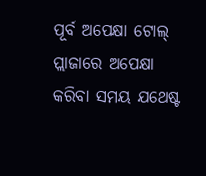ପୂର୍ବ ଅପେକ୍ଷା ଟୋଲ୍ ପ୍ଲାଜାରେ ଅପେକ୍ଷା କରିବା ସମୟ ଯଥେଷ୍ଟ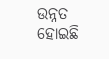ଉନ୍ନତ ହୋଇଛି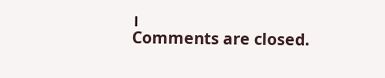।
Comments are closed.